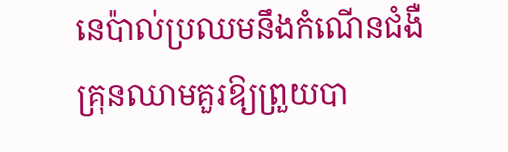នេប៉ាល់ប្រឈមនឹងកំណើនជំងឺគ្រុនឈាមគួរឱ្យព្រួយបា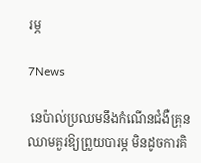រម្ភ

7News

 នេប៉ាល់ប្រឈមនឹងកំណើនជំងឺគ្រុនឈាមគួរឱ្យព្រួយបារម្ភ មិនដូចការគិ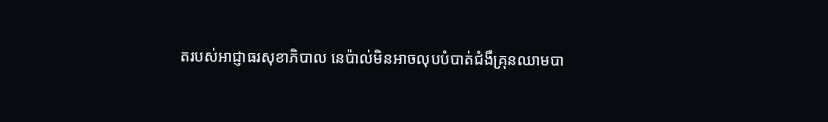តរបស់អាជ្ញាធរសុខាភិបាល នេប៉ាល់មិនអាចលុបបំបាត់ជំងឺគ្រុនឈាមបា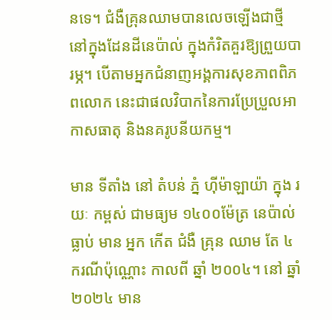នទេ។ ជំងឺគ្រុនឈាមបានលេចឡើងជាថ្មី នៅក្នុងដែនដីនេប៉ាល់ ក្នុងកំរិតគួរឱ្យព្រួយបារម្ភ។ បើតាមអ្នកជំនាញអង្គការសុខភាពពិភពលោក នេះជាផលវិបាកនៃការប្រែប្រួលអាកាសធាតុ និងនគរូបនីយកម្ម។

មាន ទីតាំង នៅ តំបន់ ភ្នំ ហ៊ីម៉ាឡាយ៉ា ក្នុង រយៈ កម្ពស់ ជាមធ្យម ១៤០០ម៉ែត្រ នេប៉ាល់ ធ្លាប់ មាន អ្នក កើត ជំងឺ គ្រុន ឈាម តែ ៤ ករណីប៉ុណ្ណោះ កាលពី ឆ្នាំ ២០០៤។ នៅ ឆ្នាំ ២០២៤ មាន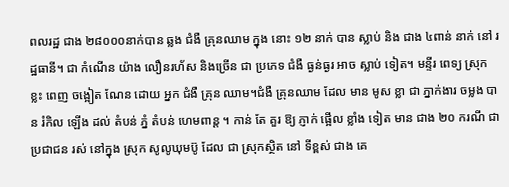ពលរដ្ឋ ជាង ២៨០០០នាក់បាន ឆ្លង ជំងឺ គ្រុនឈាម ក្នុង នោះ ១២ នាក់ បាន ស្លាប់ និង ជាង ៤ពាន់ នាក់ នៅ រដ្ឋធានី។ ជា កំណើន យ៉ាង លឿនរហ័ស និងច្រើន ជា ប្រភេទ ជំងឺ ធ្ងន់ធ្ងរ អាច ស្លាប់ ទៀត។ មន្ទីរ ពេទ្យ ស្រុក ខ្លះ ពេញ ចង្អៀត ណែន ដោយ អ្នក ជំងឺ គ្រុន ឈាម។ជំងឺ គ្រុនឈាម ដែល មាន មូស ខ្លា ជា ភ្នាក់ងារ ចម្លង បាន រំកិល ឡើង ដល់ តំបន់ ភ្នំ តំបន់ ហេមពាន្ត ។ កាន់ តែ គួរ ឱ្យ ភ្ញាក់ ផ្អើល ខ្លាំង ទៀត មាន ជាង ២០ ករណី ជា ប្រជាជន រស់ នៅក្នុង ស្រុក សូលូឃុមប៊ូ ដែល ជា សុ្រកស្ថិត នៅ ទីខ្ពស់ ជាង គេ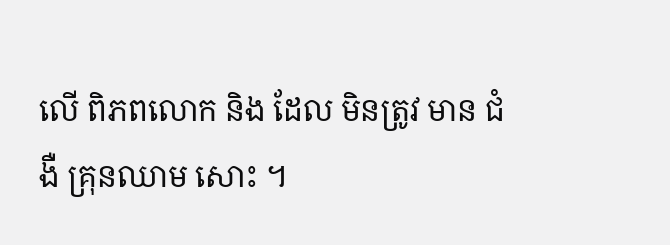លើ ពិភពលោក និង ដែល មិនត្រូវ មាន ជំងឺ គ្រុនឈាម សោះ ។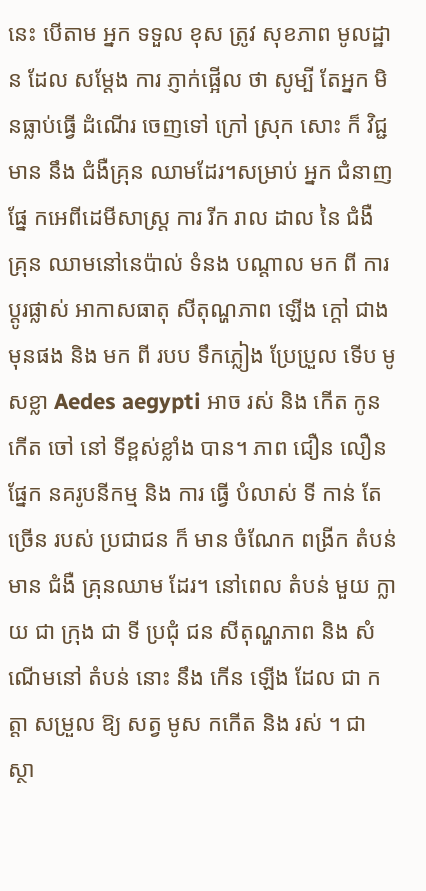នេះ បើតាម អ្នក ទទួល ខុស ត្រូវ សុខភាព មូលដ្ឋាន ដែល សម្តែង ការ ភ្ញាក់ផ្អើល ថា សូម្បី តែអ្នក មិនធ្លាប់ធ្វើ ដំណើរ ចេញទៅ ក្រៅ ស្រុក សោះ ក៏ វិជ្ជមាន នឹង ជំងឺគ្រុន ឈាមដែរ។សម្រាប់ អ្នក ជំនាញ ផ្នែ កអេពីដេមីសាស្ត្រ ការ រីក រាល ដាល នៃ ជំងឺ គ្រុន ឈាមនៅនេប៉ាល់ ទំនង បណ្តាល មក ពី ការ ប្តូរផ្លាស់ អាកាសធាតុ សីតុណ្ហភាព ឡើង ក្តៅ ជាង មុនផង និង មក ពី របប ទឹកភ្លៀង ប្រែប្រួល ទើប មូសខ្លា Aedes aegypti អាច រស់ និង កើត កូន កើត ចៅ នៅ ទីខ្ពស់ខ្លាំង បាន។ ភាព ជឿន លឿន ផ្នែក នគរូបនីកម្ម និង ការ ធ្វើ បំលាស់ ទី កាន់ តែច្រើន របស់ ប្រជាជន ក៏ មាន ចំណែក ពង្រីក តំបន់ មាន ជំងឺ គ្រុនឈាម ដែរ។ នៅពេល តំបន់ មួយ ក្លាយ ជា ក្រុង ជា ទី ប្រជុំ ជន សីតុណ្ហភាព និង សំណើមនៅ តំបន់ នោះ នឹង កើន ឡើង ដែល ជា កត្តា សម្រួល ឱ្យ សត្វ មូស កកើត និង រស់ ។ ជា ស្ថា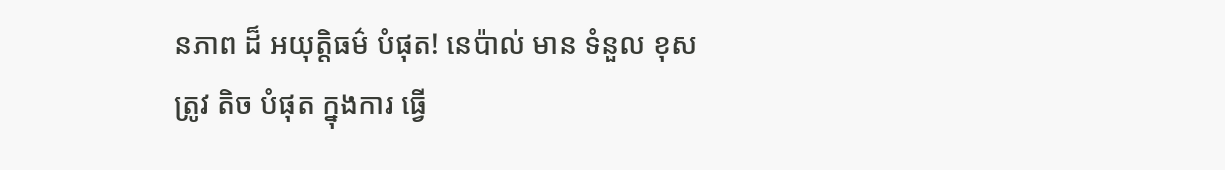នភាព ដ៏ អយុត្តិធម៌ បំផុត! នេប៉ាល់ មាន ទំនួល ខុស ត្រូវ តិច បំផុត ក្នុងការ ធ្វើ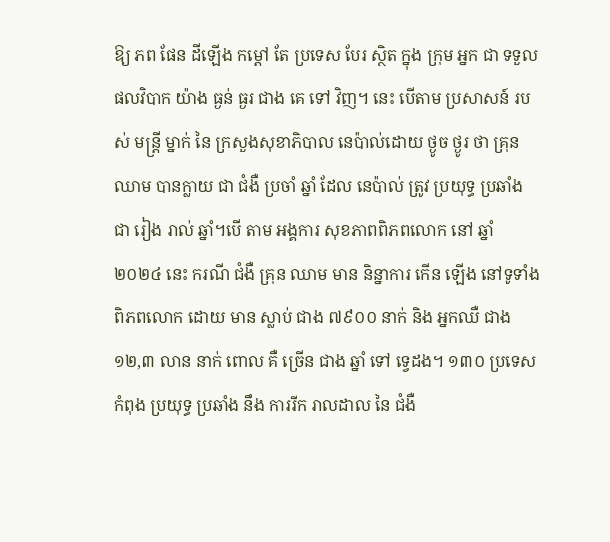ឱ្យ ភព ផែន ដីឡើង កម្តៅ តែ ប្រទេស បែរ ស្ថិត ក្នុង ក្រុម អ្នក ជា ទទួល ផលវិបាក យ៉ាង ធ្ងន់ ធ្ងរ ជាង គេ ទៅ វិញ។ នេះ បើតាម ប្រសាសន៍ របស់ មន្ត្រី ម្នាក់ នៃ ក្រសួងសុខាភិបាល នេប៉ាល់ដោយ ថ្ងូច ថ្ងូរ ថា គ្រុនឈាម បានក្លាយ ជា ជំងឺ ប្រចាំ ឆ្នាំ ដែល នេប៉ាល់ ត្រូវ ប្រយុទ្ធ ប្រឆាំង ជា រៀង រាល់ ឆ្នាំ។បើ តាម អង្គការ សុខភាពពិភពលោក នៅ ឆ្នាំ ២០២៤ នេះ ករណី ជំងឺ គ្រុន ឈាម មាន និន្នាការ កើន ឡើង នៅទូទាំង ពិភពលោក ដោយ មាន ស្លាប់ ជាង ៧៩០០ នាក់ និង អ្នកឈឺ ជាង ១២,៣ លាន នាក់ ពោល គឺ ច្រើន ជាង ឆ្នាំ ទៅ ទ្វេដង។ ១៣០ ប្រទេស កំពុង ប្រយុទ្ធ ប្រឆាំង នឹង ការរីក រាលដាល នៃ ជំងឺ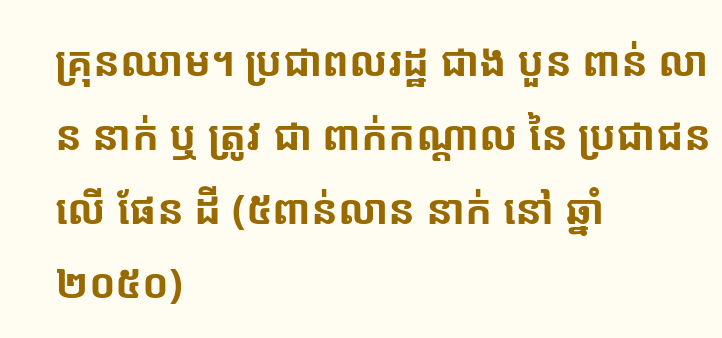គ្រុនឈាម។ ប្រជាពលរដ្ឋ ជាង បួន ពាន់ លាន នាក់ ឬ ត្រូវ ជា ពាក់កណ្តាល នៃ ប្រជាជន លើ ផែន ដី (៥ពាន់លាន នាក់ នៅ ឆ្នាំ ២០៥០)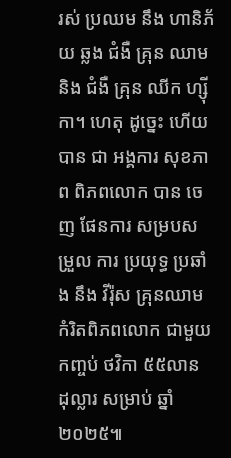រស់ ប្រឈម នឹង ហានិភ័យ ឆ្លង ជំងឺ គ្រុន ឈាម និង ជំងឺ គ្រុន ឈីក ហ្ស៊ីកា។ ហេតុ ដូច្នេះ ហើយ បាន ជា អង្គការ សុខភាព ពិភពលោក បាន ចេញ ផែនការ សម្របសម្រួល ការ ប្រយុទ្ធ ប្រឆាំង នឹង វីរ៉ុស គ្រុនឈាម កំរិតពិភពលោក ជាមួយ កញ្ចប់ ថវិកា ៥៥លាន ដុល្លារ សម្រាប់ ឆ្នាំ ២០២៥៕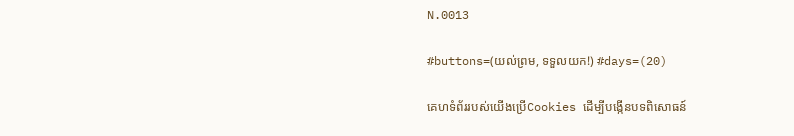N.0013

#buttons=(យល់ព្រម, ទទួលយក!) #days=(20)

គេហទំព័ររបស់យើងប្រើCookies ដើម្បីបង្កើនបទពិសោធន៍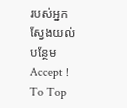របស់អ្នក ស្វែងយល់បន្ថែម
Accept !
To Top